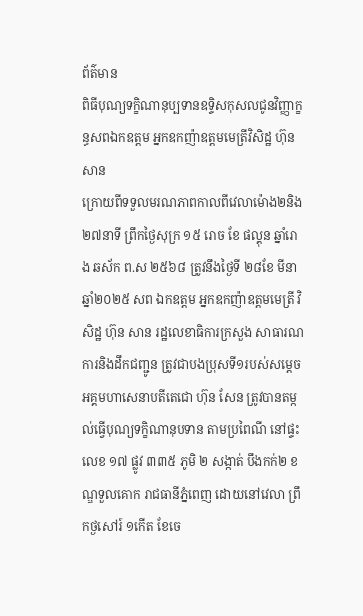ព័ត៌មាន
ពិធីបុណ្យទក្ខិណានុប្បទានឧទ្ទិសកុសលជូនវិញ្ញាក្ខន្ធសពឯកឧត្តម អ្នកឧកញ៉ាឧត្តមមេត្រីវិសិដ្ឋ ហ៊ុនសាន
ក្រោយពីទទួលមរណភាពកាលពីវេលាម៉ោង២និង២៧នាទី ព្រឹកថ្ងៃសុក្រ ១៥ រោច ខែ ផល្គុន ឆ្នាំរោង ឆស័ក ព.ស ២៥៦៨ ត្រូវនឹងថ្ងៃទី ២៨ខែ មីនា ឆ្នាំ២០២៥ សព ឯកឧត្តម អ្នកឧកញ៉ាឧត្តមមេត្រី វិសិដ្ឋ ហ៊ុន សាន រដ្ឋលេខាធិការក្រសួង សាធារណការនិងដឹកជញ្ជូន ត្រូវជាបងប្រុសទី១របស់សម្តេចអគ្គមហាសេនាបតីតេជោ ហ៊ុន សែន ត្រូវបានតម្កល់ធ្វើបុណ្យទក្ខិណានុបទាន តាមប្រពៃណី នៅផ្ទះលេខ ១៧ ផ្លូវ ៣៣៥ ភូមិ ២ សង្កាត់ បឹងកក់២ ខណ្ឌទួលគោក រាជធានីភ្នំពេញ ដោយនៅវេលា ព្រឹកថ្ងសៅរ៍ ១កើត ខែចេ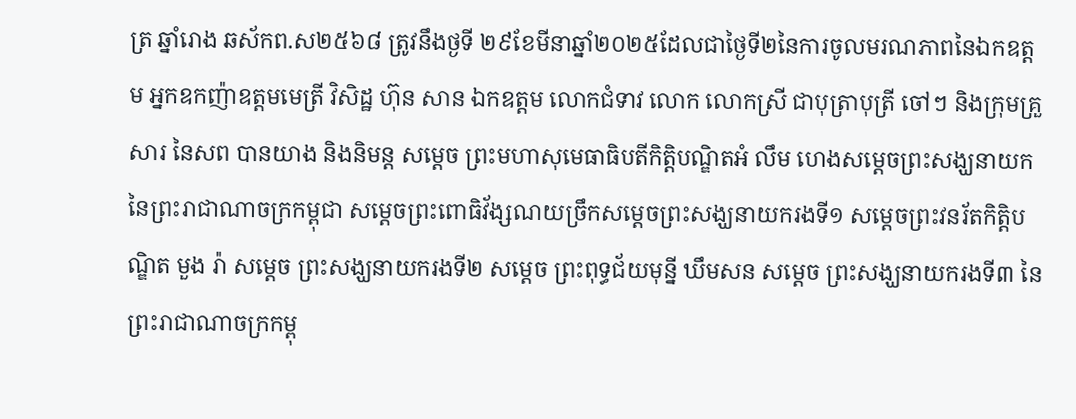ត្រ ឆ្នាំរោង ឆស័កព.ស២៥៦៨ ត្រូវនឹងថ្ងទី ២៩ខែមីនាឆ្នាំ២០២៥ដែលជាថ្ងៃទី២នៃការចូលមរណភាពនៃឯកឧត្តម អ្នកឧកញ៉ាឧត្តមមេត្រី វិសិដ្ឋ ហ៊ុន សាន ឯកឧត្តម លោកជំទាវ លោក លោកស្រី ជាបុត្រាបុត្រី ចៅៗ និងក្រុមគ្រួសារ នៃសព បានយាង និងនិមន្ត សម្តេច ព្រះមហាសុមេធាធិបតីកិត្តិបណ្ឌិតអំ លឹម ហេងសម្តេចព្រះសង្ឃនាយកនៃព្រះរាជាណាចក្រកម្ពុជា សម្តេចព្រះពោធិវ័ង្សណយច្រឹកសម្តេចព្រះសង្ឃនាយករងទី១ សម្តេចព្រះវនរ័តកិត្តិបណ្ឌិត មួង រ៉ា សម្តេច ព្រះសង្ឃនាយករងទី២ សម្តេច ព្រះពុទ្ធជ័យមុន្នី ឃឹមសន សម្តេច ព្រះសង្ឃនាយករងទី៣ នៃព្រះរាជាណាចក្រកម្ពុ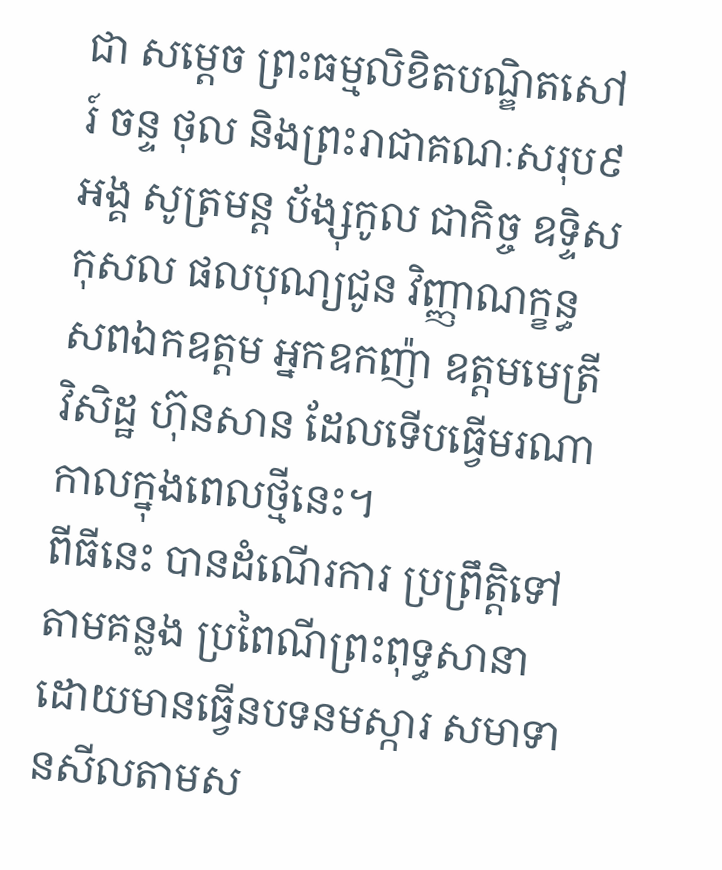ជា សម្តេច ព្រះធម្មលិខិតបណ្ឌិតសៅរ៍ ចន្ទ ថុល និងព្រះរាជាគណៈសរុប៩អង្គ សូត្រមន្ត ប័ង្សុកូល ជាកិច្ច ឧទ្ទិសកុសល ផលបុណ្យជូន វិញ្ញាណក្ខន្ធ សពឯកឧត្តម អ្នកឧកញ៉ា ឧត្តមមេត្រី វិសិដ្ឋ ហ៊ុនសាន ដែលទើបធ្វើមរណាកាលក្នុងពេលថ្មីនេះ។
ពីធីនេះ បានដំណើរការ ប្រព្រឹត្តិទៅ តាមគន្លង ប្រពៃណីព្រះពុទ្ធសានា ដោយមានធ្វើនបទនមស្ការ សមាទានសីលតាមស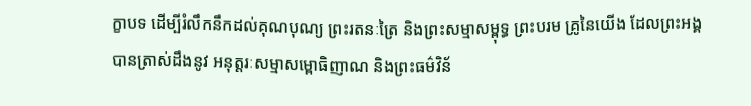ក្ខាបទ ដើម្បីរំលឹកនឹកដល់គុណបុណ្យ ព្រះរតនៈត្រៃ និងព្រះសម្មាសម្ពុទ្ធ ព្រះបរម គ្រូនៃយើង ដែលព្រះអង្គ បានត្រាស់ដឹងនូវ អនុត្តរៈសម្មាសម្ពោធិញាណ និងព្រះធម៌វិន័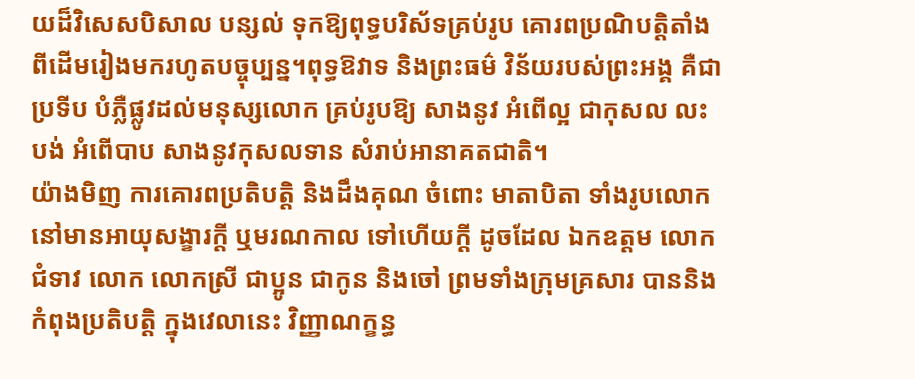យដ៏វិសេសបិសាល បន្សល់ ទុកឱ្យពុទ្ធបរិស័ទគ្រប់រូប គោរពប្រណិបត្តិតាំងពីដើមរៀងមករហូតបច្ចុប្បន្ន។ពុទ្ធឱវាទ និងព្រះធម៌ វិន័យរបស់ព្រះអង្គ គឺជាប្រទីប បំភ្លឺផ្លូវដល់មនុស្សលោក គ្រប់រូបឱ្យ សាងនូវ អំពើល្អ ជាកុសល លះបង់ អំពើបាប សាងនូវកុសលទាន សំរាប់អានាគតជាតិ។
យ៉ាងមិញ ការគោរពប្រតិបត្តិ និងដឹងគុណ ចំពោះ មាតាបិតា ទាំងរូបលោកនៅមានអាយុសង្ខារក្តី ឬមរណកាល ទៅហើយក្តី ដូចដែល ឯកឧត្តម លោកជំទាវ លោក លោកស្រី ជាប្អូន ជាកូន និងចៅ ព្រមទាំងក្រុមគ្រសារ បាននិងកំពុងប្រតិបត្តិ ក្នុងវេលានេះ វិញ្ញាណក្ខន្ធ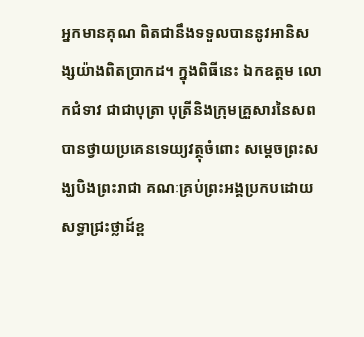អ្នកមានគុណ ពិតជានឹងទទួលបាននូវអានិសង្សយ៉ាងពិតប្រាកដ។ ក្នុងពិធីនេះ ឯកឧត្តម លោកជំទាវ ជាជាបុត្រា បុត្រីនិងក្រុមគ្រួសារនៃសព បានថ្វាយប្រគេនទេយ្យវត្ថុចំពោះ សម្តេចព្រះសង្ឃបិងព្រះរាជា គណៈគ្រប់ព្រះអង្គប្រកបដោយសទ្ធាជ្រះថ្លាដ៍ខ្ព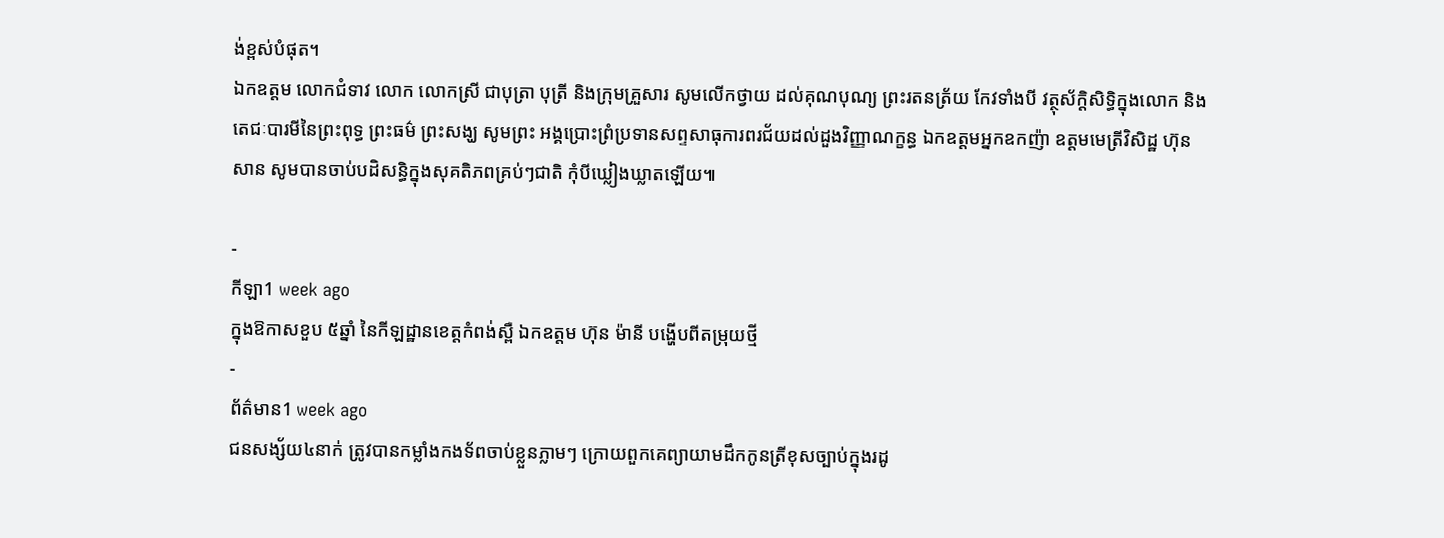ង់ខ្ពស់បំផុត។
ឯកឧត្តម លោកជំទាវ លោក លោកស្រី ជាបុត្រា បុត្រី និងក្រុមគ្រួសារ សូមលើកថ្វាយ ដល់គុណបុណ្យ ព្រះរតនត្រ័យ កែវទាំងបី វត្ថុស័ក្តិសិទ្ធិក្នុងលោក និងតេជៈបារមីនៃព្រះពុទ្ធ ព្រះធម៌ ព្រះសង្ឃ សូមព្រះ អង្គប្រោះព្រំប្រទានសព្ទសាធុការពរជ័យដល់ដួងវិញ្ញាណក្ខន្ធ ឯកឧត្តមអ្នកឧកញ៉ា ឧត្តមមេត្រីវិសិដ្ឋ ហ៊ុន សាន សូមបានចាប់បដិសន្ធិក្នុងសុគតិភពគ្រប់ៗជាតិ កុំបីឃ្លៀងឃ្លាតឡើយ៕

-
កីឡា1 week ago
ក្នុងឱកាសខួប ៥ឆ្នាំ នៃកីឡដ្ឋានខេត្តកំពង់ស្ពឺ ឯកឧត្តម ហ៊ុន ម៉ានី បង្ហើបពីតម្រុយថ្មី
-
ព័ត៌មាន1 week ago
ជនសង្ស័យ៤នាក់ ត្រូវបានកម្លាំងកងទ័ពចាប់ខ្លួនភ្លាមៗ ក្រោយពួកគេព្យាយាមដឹកកូនត្រីខុសច្បាប់ក្នុងរដូ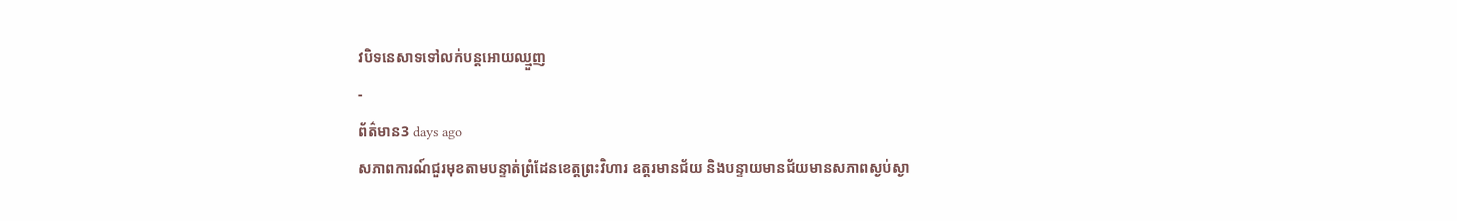វបិទនេសាទទៅលក់បន្តអោយឈ្មួញ
-
ព័ត៌មាន3 days ago
សភាពការណ៍ជួរមុខតាមបន្ទាត់ព្រំដែនខេត្តព្រះវិហារ ឧត្តរមានជ័យ និងបន្ទាយមានជ័យមានសភាពស្ងប់ស្ងា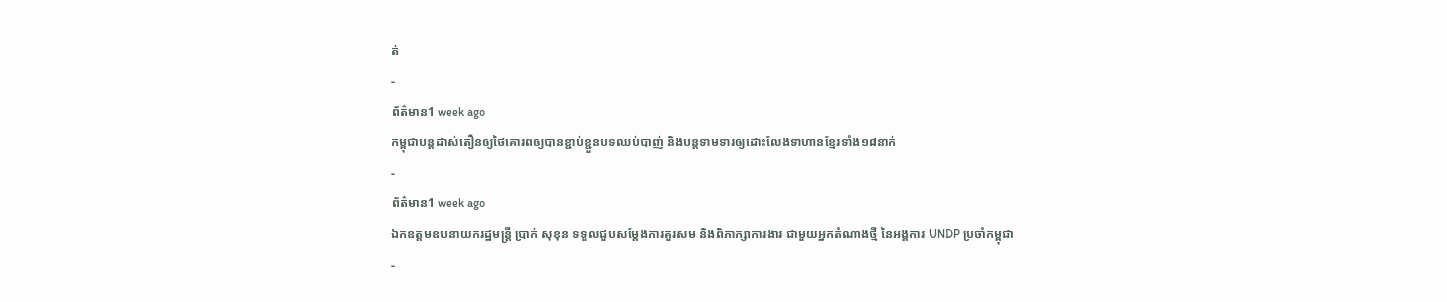ត់
-
ព័ត៌មាន1 week ago
កម្ពុជាបន្តដាស់តឿនឲ្យថៃគោរពឲ្យបានខ្ជាប់ខ្ជួនបទឈប់បាញ់ និងបន្តទាមទារឲ្យដោះលែងទាហានខ្មែរទាំង១៨នាក់
-
ព័ត៌មាន1 week ago
ឯកឧត្តមឧបនាយករដ្ឋមន្ត្រី ប្រាក់ សុខុន ទទួលជួបសម្តែងការគួរសម និងពិភាក្សាការងារ ជាមួយអ្នកតំណាងថ្មី នៃអង្គការ UNDP ប្រចាំកម្ពុជា
-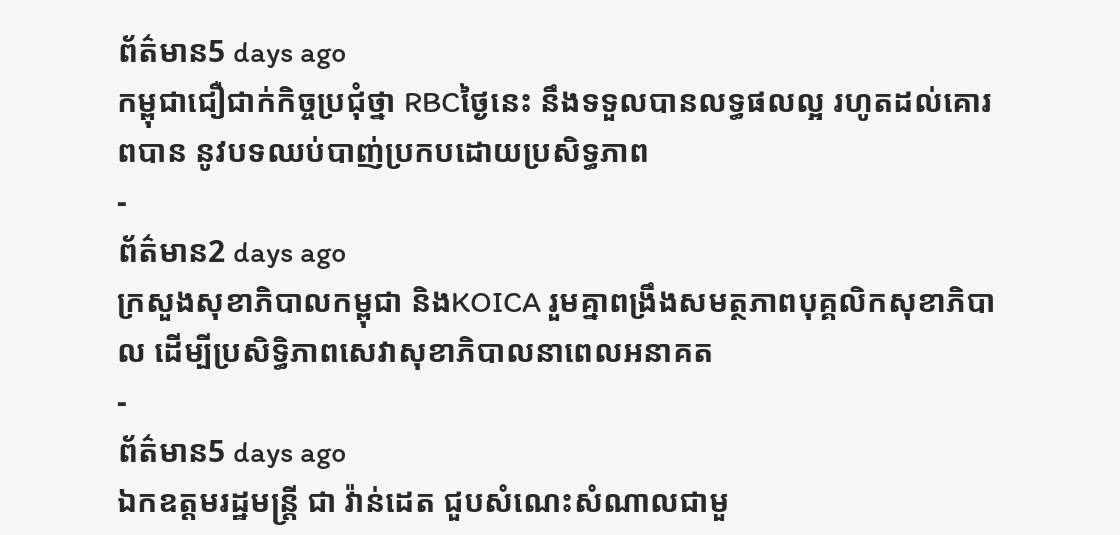ព័ត៌មាន5 days ago
កម្ពុជាជឿជាក់កិច្ចប្រជុំថ្នា RBCថ្ងៃនេះ នឹងទទួលបានលទ្ធផលល្អ រហូតដល់គោរពបាន នូវបទឈប់បាញ់ប្រកបដោយប្រសិទ្ធភាព
-
ព័ត៌មាន2 days ago
ក្រសួងសុខាភិបាលកម្ពុជា និងKOICA រួមគ្នាពង្រឹងសមត្ថភាពបុគ្គលិកសុខាភិបាល ដើម្បីប្រសិទ្ធិភាពសេវាសុខាភិបាលនាពេលអនាគត
-
ព័ត៌មាន5 days ago
ឯកឧត្តមរដ្ឋមន្រ្តី ជា វ៉ាន់ដេត ជួបសំណេះសំណាលជាមួ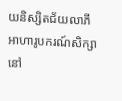យនិស្សិតជ័យលាភីអាហារូបករណ៍សិក្សានៅ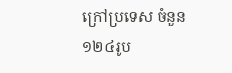ក្រៅប្រទេស ចំនួន ១២៤រូប